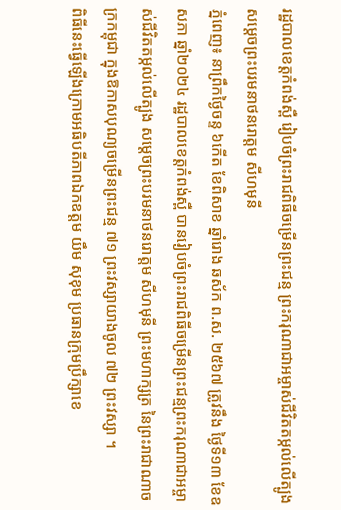រដ្ឋបាលខេត្តកំពង់ស្ពឺ រៀបចំព្រះរាជពិធីចម្រើនព្រះជន្ម ព្រះករុណាជាអម្ចាស់ជីវិតតម្កល់លើត្បូង សម្តេចព្រះបរមនាថនរោត្តម សីហមុនី
ភ្នំពេញ៖ នាព្រឹកថ្ងៃចន្ទ ៦កើត ខែពិសាខ ឆ្នាំរោង ឆស័ក ព.ស. ២៥៦៧ ត្រូវនឹង ថ្ងៃទី១៣ ខែឧសភា ឆ្នាំ២០២៤ រដ្ឋបាលខេត្តកំពង់ស្ពឺ បានរៀបចំព្រះរាជពិធីចម្រើនព្រះជន្មព្រះករុណាជាអម្ចាស់ជីវិតតម្កល់លើត្បូង សម្តេចព្រះបរមនាថនរោត្តម សីហមុនី ព្រះមហាក្សត្រ នៃព្រះរាជាណាចក្រកម្ពុជា ក្នុងឱកាសបុណ្យចម្រើនព្រះជន្ម ៧១ ព្រះវស្សាយាងចូល ៧២ ព្រះវស្សា ។
ពិធីនេះធ្វើឡើងក្រោមអធិបតីភាពឯកឧត្ដម យឹម សុខុម ប្រធានក្រុមប្រឹក្សាខេ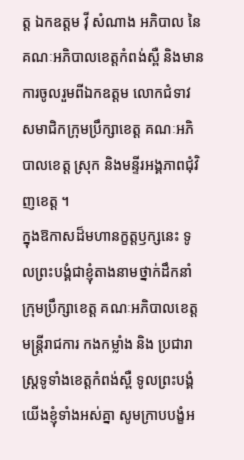ត្ត ឯកឧត្ដម វ៉ី សំណាង អភិបាល នៃគណៈអភិបាលខេត្តកំពង់ស្ពឺ និងមានការចូលរួមពីឯកឧត្តម លោកជំទាវ សមាជិកក្រុមប្រឹក្សាខេត្ត គណៈអភិបាលខេត្ត ស្រុក និងមន្ទីរអង្គភាពជុំវិញខេត្ត ។
ក្នុងឱកាសដ៏មហានក្ខត្តឫក្សនេះ ទូលព្រះបង្គំជាខ្ញុំតាងនាមថ្នាក់ដឹកនាំក្រុមប្រឹក្សាខេត្ត គណៈអភិបាលខេត្ត មន្ត្រីរាជការ កងកម្លាំង និង ប្រជារាស្រ្តទូទាំងខេត្តកំពង់ស្ពឺ ទូលព្រះបង្គំយើងខ្ញុំទាំងអស់គ្នា សូមក្រាបបង្ខំអ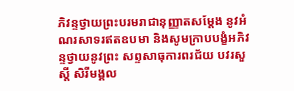ភិវន្ទថ្វាយព្រះបរមរាជានុញ្ញាតសម្តែង នូវអំណរសាទរឥតឧបមា និងសូមក្រាបបង្ខំអភិវន្ទថ្វាយនូវព្រះ សព្ទសាធុការពរជ័យ បវរសួស្តី សិរីមង្គល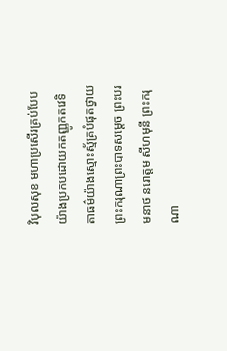វិបុលសុខ មហាប្រសើរគ្រប់បែបយ៉ាងប្រកបដោយកតញ្ញូកតវេទិតាធម៌យ៉ាងស្មោះស្ម័គ្របំផុតថ្វាយ ព្រះករុណាព្រះបាទសម្តេច ព្រះបរមនាថ នរោត្តម សីហមុនី ព្រះករុណា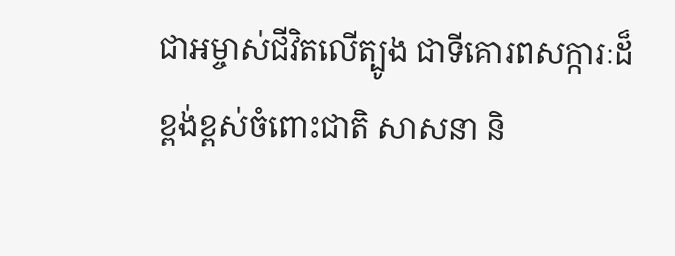ជាអម្ចាស់ជីវិតលើត្បូង ជាទីគោរពសក្ការៈដ៏ខ្ពង់ខ្ពស់ចំពោះជាតិ សាសនា និ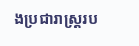ងប្រជារាស្ត្ររប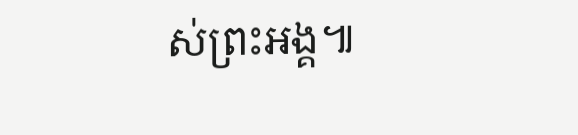ស់ព្រះអង្គ៕